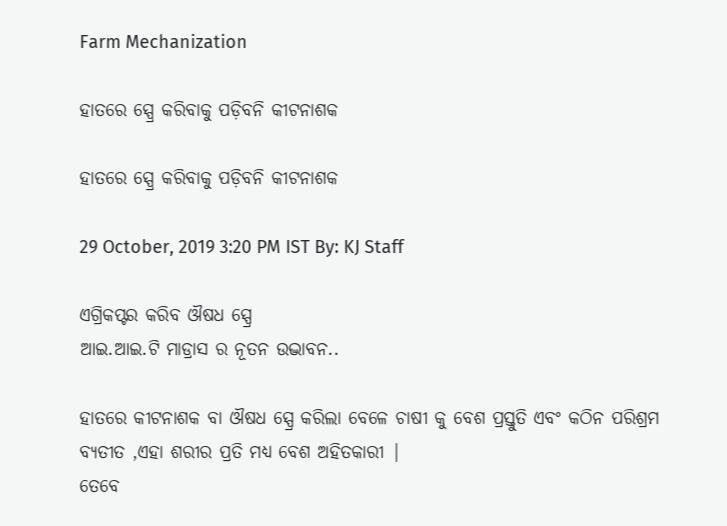Farm Mechanization

ହାତରେ ସ୍ପ୍ରେ କରିବାକୁ ପଡ଼ିବନି କୀଟନାଶକ

ହାତରେ ସ୍ପ୍ରେ କରିବାକୁ ପଡ଼ିବନି କୀଟନାଶକ

29 October, 2019 3:20 PM IST By: KJ Staff

ଏଗ୍ରିକପ୍ଟର କରିବ ଔଷଧ ସ୍ପ୍ରେ
ଆଇ.ଆଇ.ଟି ମାଡ୍ରାସ ର ନୂତନ ଉଦ୍ଭାବନ..

ହାତରେ କୀଟନାଶକ ବା ଔଷଧ ସ୍ପ୍ରେ କରିଲା ବେଳେ ଚାଷୀ କୁ ବେଶ ପ୍ରସ୍ତୁତି ଏବଂ କଠିନ ପରିଶ୍ରମ ବ୍ୟତୀତ ,ଏହା ଶରୀର ପ୍ରତି ମଧ୍ୟ ବେଶ ଅହିତକାରୀ |
ତେବେ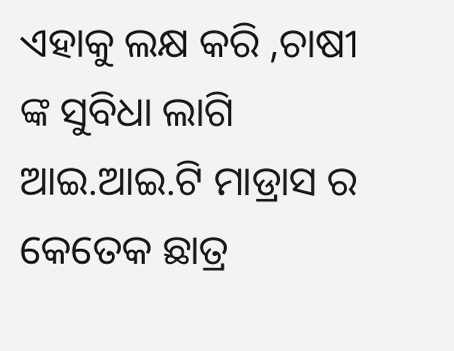ଏହାକୁ ଲକ୍ଷ କରି ,ଚାଷୀ ଙ୍କ ସୁବିଧା ଲାଗି ଆଇ.ଆଇ.ଟି ମାଡ୍ରାସ ର କେତେକ ଛାତ୍ର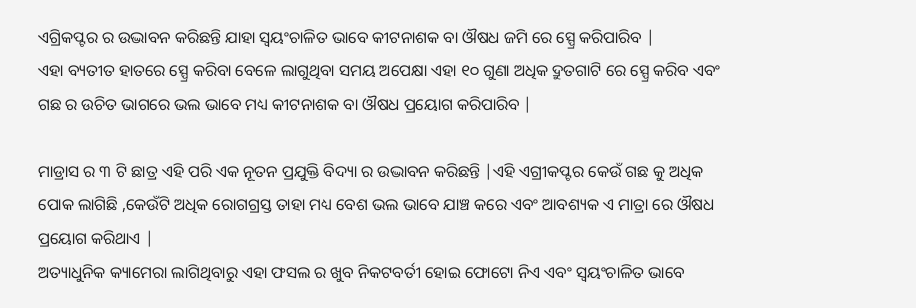ଏଗ୍ରିକପ୍ଟର ର ଉଦ୍ଭାବନ କରିଛନ୍ତି ଯାହା ସ୍ୱୟଂଚାଳିତ ଭାବେ କୀଟନାଶକ ବା ଔଷଧ ଜମି ରେ ସ୍ପ୍ରେ କରିପାରିବ |
ଏହା ବ୍ୟତୀତ ହାତରେ ସ୍ପ୍ରେ କରିବା ବେଳେ ଲାଗୁଥିବା ସମୟ ଅପେକ୍ଷା ଏହା ୧୦ ଗୁଣା ଅଧିକ ଦ୍ରୁତଗାଟି ରେ ସ୍ପ୍ରେ କରିବ ଏବଂ ଗଛ ର ଉଚିତ ଭାଗରେ ଭଲ ଭାବେ ମଧ୍ୟ କୀଟନାଶକ ବା ଔଷଧ ପ୍ରୟୋଗ କରିପାରିବ |

ମାଡ୍ରାସ ର ୩ ଟି ଛାତ୍ର ଏହି ପରି ଏକ ନୂତନ ପ୍ରଯୁକ୍ତି ବିଦ୍ୟା ର ଉଦ୍ଭାବନ କରିଛନ୍ତି |ଏହି ଏଗ୍ରୀକପ୍ଟର କେଉଁ ଗଛ କୁ ଅଧିକ ପୋକ ଲାଗିଛି ,କେଉଁଟି ଅଧିକ ରୋଗଗ୍ରସ୍ତ ତାହା ମଧ୍ୟ ବେଶ ଭଲ ଭାବେ ଯାଞ୍ଚ କରେ ଏବଂ ଆବଶ୍ୟକ ଏ ମାତ୍ରା ରେ ଔଷଧ ପ୍ରୟୋଗ କରିଥାଏ |
ଅତ୍ୟାଧୁନିକ କ୍ୟାମେରା ଲାଗିଥିବାରୁ ଏହା ଫସଲ ର ଖୁବ ନିକଟବର୍ତୀ ହୋଇ ଫୋଟୋ ନିଏ ଏବଂ ସ୍ୱୟଂଚାଳିତ ଭାବେ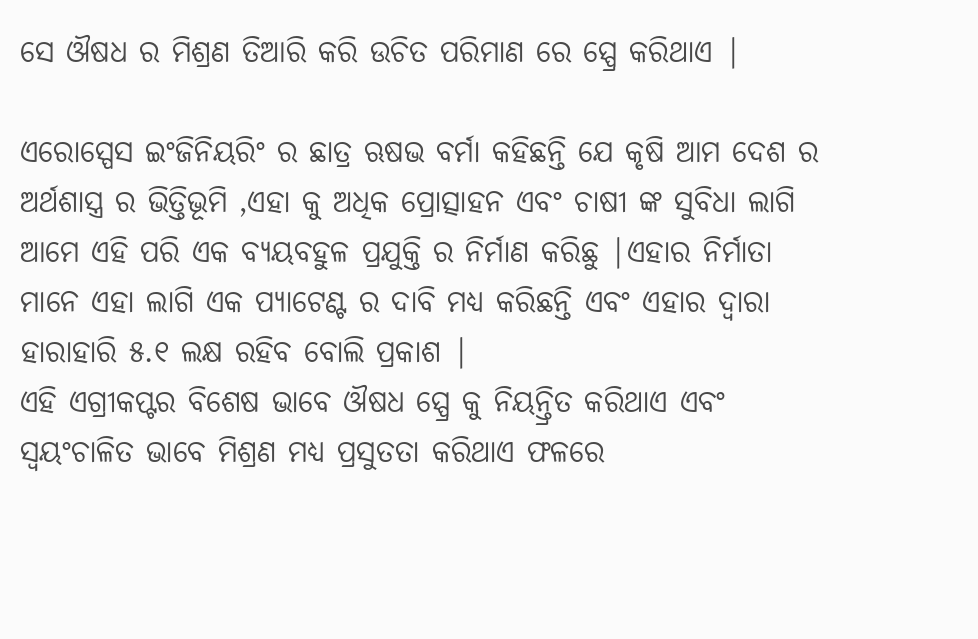ସେ ଔଷଧ ର ମିଶ୍ରଣ ତିଆରି କରି ଉଚିତ ପରିମାଣ ରେ ସ୍ପ୍ରେ କରିଥାଏ |

ଏରୋସ୍ପେସ ଇଂଜିନିୟରିଂ ର ଛାତ୍ର ଋଷଭ ବର୍ମା କହିଛନ୍ତି ଯେ କୃଷି ଆମ ଦେଶ ର ଅର୍ଥଶାସ୍ତ୍ର ର ଭିତ୍ତିଭୂମି ,ଏହା କୁ ଅଧିକ ପ୍ରୋତ୍ସାହନ ଏବଂ ଚାଷୀ ଙ୍କ ସୁବିଧା ଲାଗି ଆମେ ଏହି ପରି ଏକ ବ୍ୟୟବହୁଳ ପ୍ରଯୁକ୍ତି ର ନିର୍ମାଣ କରିଛୁ |ଏହାର ନିର୍ମାତା ମାନେ ଏହା ଲାଗି ଏକ ପ୍ୟାଟେଣ୍ଟ ର ଦାବି ମଧ୍ୟ କରିଛନ୍ତି ଏବଂ ଏହାର ଦ୍ୱାରା ହାରାହାରି ୫.୧ ଲକ୍ଷ ରହିବ ବୋଲି ପ୍ରକାଶ |
ଏହି ଏଗ୍ରୀକପ୍ଟର ବିଶେଷ ଭାବେ ଔଷଧ ସ୍ପ୍ରେ କୁ ନିୟନ୍ତ୍ରିତ କରିଥାଏ ଏବଂ ସ୍ୱୟଂଚାଳିତ ଭାବେ ମିଶ୍ରଣ ମଧ୍ୟ ପ୍ରସୁତତା କରିଥାଏ ଫଳରେ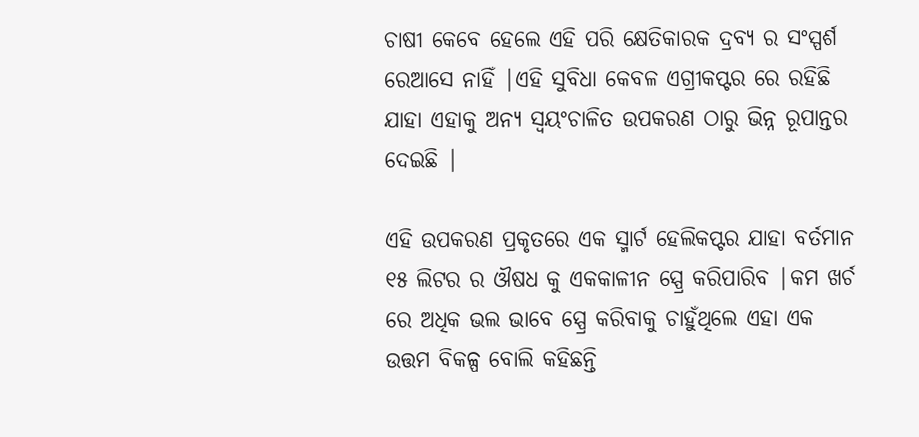ଚାଷୀ କେବେ ହେଲେ ଏହି ପରି କ୍ଷେତିକାରକ ଦ୍ରବ୍ୟ ର ସଂସ୍ପର୍ଶ ରେଆସେ ନାହିଁ |ଏହି ସୁବିଧା କେବଳ ଏଗ୍ରୀକପ୍ଟର ରେ ରହିଛି ଯାହା ଏହାକୁ ଅନ୍ୟ ସ୍ୱୟଂଚାଳିତ ଉପକରଣ ଠାରୁ ଭିନ୍ନ ରୂପାନ୍ତର ଦେଇଛି |

ଏହି ଉପକରଣ ପ୍ରକୃତରେ ଏକ ସ୍ମାର୍ଟ ହେଲିକପ୍ଟର ଯାହା ବର୍ତମାନ ୧୫ ଲିଟର ର ଔଷଧ କୁ ଏକକାଳୀନ ସ୍ପ୍ରେ କରିପାରିବ |କମ ଖର୍ଚ ରେ ଅଧିକ ଭଲ ଭାବେ ସ୍ପ୍ରେ କରିବାକୁ ଚାହୁଁଥିଲେ ଏହା ଏକ ଉତ୍ତମ ବିକଳ୍ପ ବୋଲି କହିଛନ୍ତି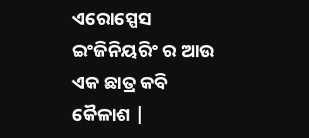ଏରୋସ୍ପେସ ଇଂଜିନିୟରିଂ ର ଆଉ ଏକ ଛାତ୍ର କବି କୈଳାଶ |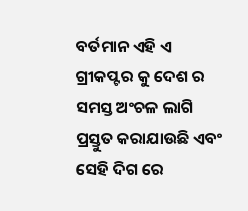ବର୍ତମାନ ଏହି ଏ ଗ୍ରୀକପ୍ଟର କୁ ଦେଶ ର ସମସ୍ତ ଅଂଚଳ ଲାଗି ପ୍ରସ୍ତୁତ କରାଯାଉଛି ଏବଂ ସେହି ଦିଗ ରେ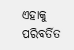ଏହାକୁ ପରିବର୍ତିତ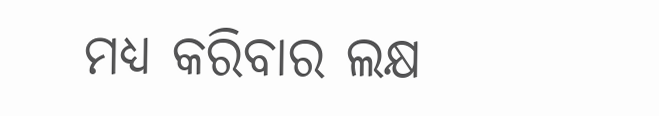ମଧ୍ୟ କରିବାର ଲକ୍ଷ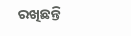ରଖିଛନ୍ତି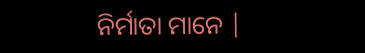ନିର୍ମାତା ମାନେ |